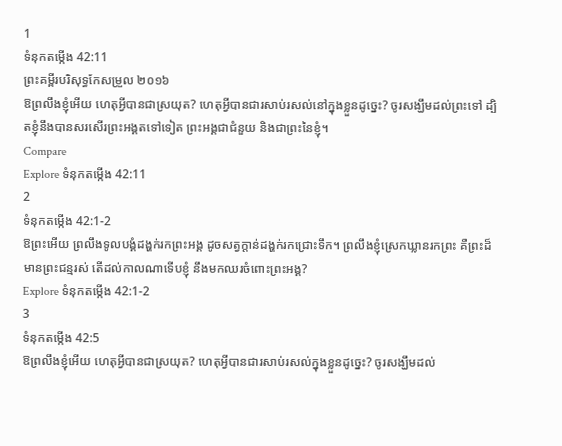1
ទំនុកតម្កើង 42:11
ព្រះគម្ពីរបរិសុទ្ធកែសម្រួល ២០១៦
ឱព្រលឹងខ្ញុំអើយ ហេតុអ្វីបានជាស្រយុត? ហេតុអ្វីបានជារសាប់រសល់នៅក្នុងខ្លួនដូច្នេះ? ចូរសង្ឃឹមដល់ព្រះទៅ ដ្បិតខ្ញុំនឹងបានសរសើរព្រះអង្គតទៅទៀត ព្រះអង្គជាជំនួយ និងជាព្រះនៃខ្ញុំ។
Compare
Explore ទំនុកតម្កើង 42:11
2
ទំនុកតម្កើង 42:1-2
ឱព្រះអើយ ព្រលឹងទូលបង្គំដង្ហក់រកព្រះអង្គ ដូចសត្វក្តាន់ដង្ហក់រកជ្រោះទឹក។ ព្រលឹងខ្ញុំស្រេកឃ្លានរកព្រះ គឺព្រះដ៏មានព្រះជន្មរស់ តើដល់កាលណាទើបខ្ញុំ នឹងមកឈរចំពោះព្រះអង្គ?
Explore ទំនុកតម្កើង 42:1-2
3
ទំនុកតម្កើង 42:5
ឱព្រលឹងខ្ញុំអើយ ហេតុអ្វីបានជាស្រយុត? ហេតុអ្វីបានជារសាប់រសល់ក្នុងខ្លួនដូច្នេះ? ចូរសង្ឃឹមដល់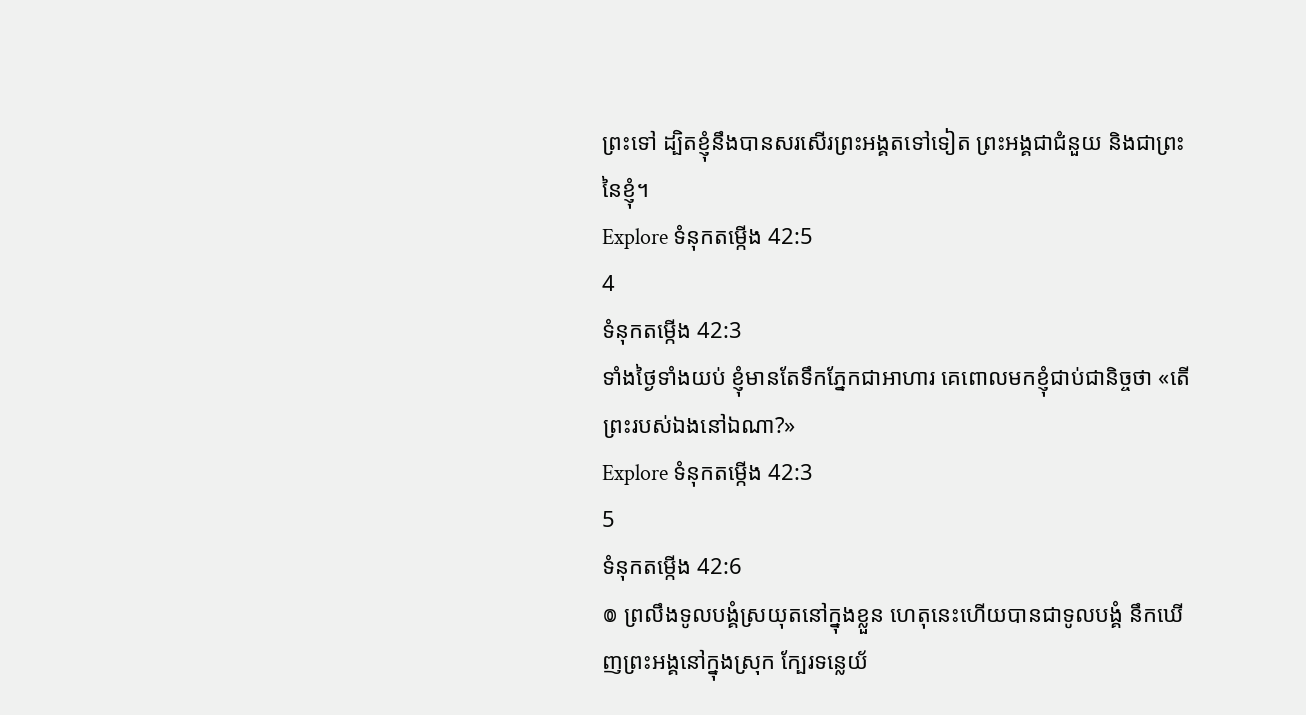ព្រះទៅ ដ្បិតខ្ញុំនឹងបានសរសើរព្រះអង្គតទៅទៀត ព្រះអង្គជាជំនួយ និងជាព្រះនៃខ្ញុំ។
Explore ទំនុកតម្កើង 42:5
4
ទំនុកតម្កើង 42:3
ទាំងថ្ងៃទាំងយប់ ខ្ញុំមានតែទឹកភ្នែកជាអាហារ គេពោលមកខ្ញុំជាប់ជានិច្ចថា «តើព្រះរបស់ឯងនៅឯណា?»
Explore ទំនុកតម្កើង 42:3
5
ទំនុកតម្កើង 42:6
៙ ព្រលឹងទូលបង្គំស្រយុតនៅក្នុងខ្លួន ហេតុនេះហើយបានជាទូលបង្គំ នឹកឃើញព្រះអង្គនៅក្នុងស្រុក ក្បែរទន្លេយ័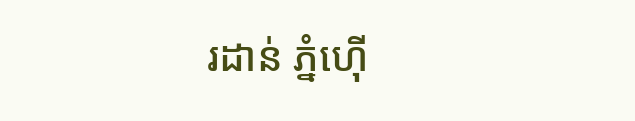រដាន់ ភ្នំហ៊ើ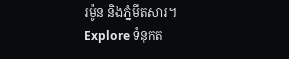រម៉ូន និងភ្នំមីតសារ។
Explore ទំនុកត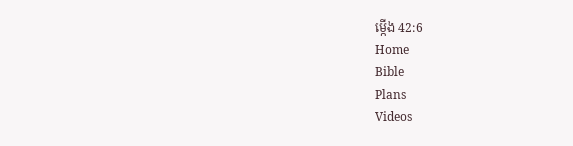ម្កើង 42:6
Home
Bible
Plans
Videos